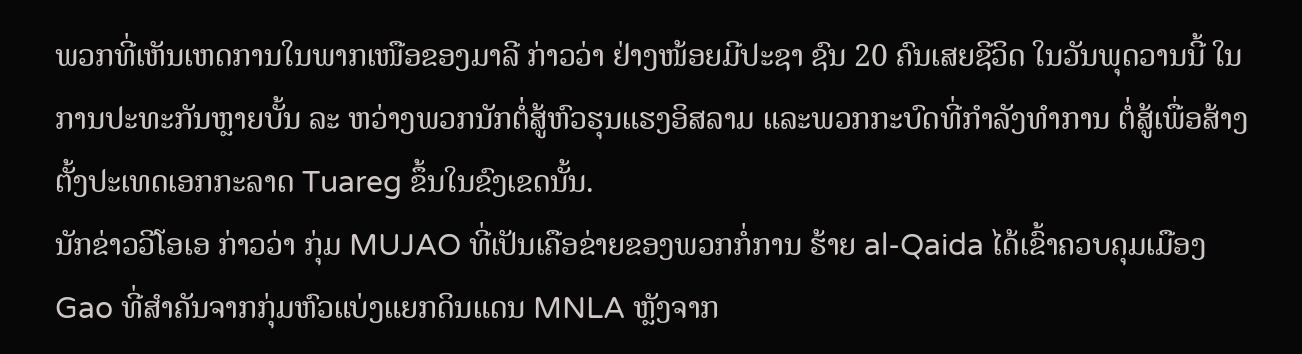ພວກທີ່ເຫັນເຫດການໃນພາກເໜືອຂອງມາລີ ກ່າວວ່າ ຢ່າງໜ້ອຍມີປະຊາ ຊົນ 20 ຄົນເສຍຊີວິດ ໃນວັນພຸດວານນີ້ ໃນການປະທະກັນຫຼາຍບັ້ນ ລະ ຫວ່າງພວກນັກຕໍ່ສູ້ຫົວຮຸນແຮງອິສລາມ ແລະພວກກະບົດທີ່ກໍາລັງທໍາການ ຕໍ່ສູ້ເພື່ອສ້າງຕັ້ງປະເທດເອກກະລາດ Tuareg ຂຶ້ນໃນຂົງເຂດນັ້ນ.
ນັກຂ່າວວີໂອເອ ກ່າວວ່າ ກຸ່ມ MUJAO ທີ່ເປັນເຄືອຂ່າຍຂອງພວກກໍ່ການ ຮ້າຍ al-Qaida ໄດ້ເຂົ້າຄວບຄຸມເມືອງ Gao ທີ່ສໍາຄັນຈາກກຸ່ມຫົວແບ່ງແຍກດິນແດນ MNLA ຫຼັງຈາກ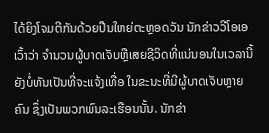ໄດ້ຍິງໂຈມຕີກັນດ້ວຍປືນໃຫຍ່ຕະຫຼອດວັນ ນັກຂ່າວວີໂອເອເວົ້າວ່າ ຈໍານວນຜູ້ບາດເຈັບຫຼືເສຍຊີວິດທີ່ແນ່ນອນໃນເວລານີ້ຍັງບໍ່ທັນເປັນທີ່ຈະແຈ້ງເທື່ອ ໃນຂະນະທີ່ມີຜູ້ບາດເຈັບຫຼາຍຄົນ ຊຶ່ງເປັນພວກພົນລະເຮືອນນັ້ນ. ນັກຂ່າ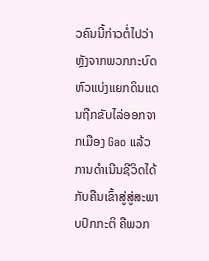ວຄົນນີ້ກ່າວຕໍ່ໄປວ່າ ຫຼັງຈາກພວກກະບົດຫົວແບ່ງແຍກດິນແດນຖືກຂັບໄລ່ອອກຈາກເມືອງ Gao ແລ້ວການດໍາເນີນຊີວິດໄດ້ກັບຄືນເຂົ້າສູ່ສູ່ສະພາບປົກກະຕິ ຄືພວກ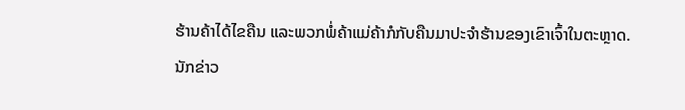ຮ້ານຄ້າໄດ້ໄຂຄືນ ແລະພວກພໍ່ຄ້າແມ່ຄ້າກໍກັບຄືນມາປະຈໍາຮ້ານຂອງເຂົາເຈົ້າໃນຕະຫຼາດ.
ນັກຂ່າວ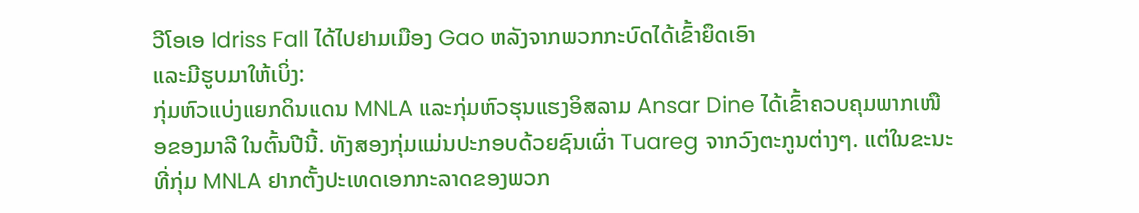ວີໂອເອ Idriss Fall ໄດ້ໄປຢາມເມືອງ Gao ຫລັງຈາກພວກກະບົດໄດ້ເຂົ້າຍຶດເອົາ
ແລະມີຮູບມາໃຫ້ເບິ່ງ:
ກຸ່ມຫົວແບ່ງແຍກດິນແດນ MNLA ແລະກຸ່ມຫົວຮຸນແຮງອິສລາມ Ansar Dine ໄດ້ເຂົ້າຄວບຄຸມພາກເໜືອຂອງມາລີ ໃນຕົ້ນປີນີ້. ທັງສອງກຸ່ມແມ່ນປະກອບດ້ວຍຊົນເຜົ່າ Tuareg ຈາກວົງຕະກູນຕ່າງໆ. ແຕ່ໃນຂະນະ
ທີ່ກຸ່ມ MNLA ຢາກຕັ້ງປະເທດເອກກະລາດຂອງພວກ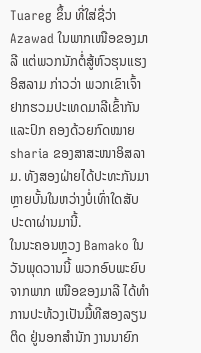Tuareg ຂຶ້ນ ທີ່ໃສ່ຊື່ວ່າ Azawad ໃນພາກເໜືອຂອງມາລີ ແຕ່ພວກນັກຕໍ່ສູ້ຫົວຮຸນແຮງອິສລາມ ກ່າວວ່າ ພວກເຂົາເຈົ້າຢາກຮວມປະເທດມາລີເຂົ້າກັນ ແລະປົກ ຄອງດ້ວຍກົດໝາຍ sharia ຂອງສາສະໜາອິສລາມ. ທັງສອງຝ່າຍໄດ້ປະທະກັນມາຫຼາຍບັ້ນໃນຫວ່າງບໍ່ເທົ່າໃດສັບປະດາຜ່ານມານີ້.
ໃນນະຄອນຫຼວງ Bamako ໃນວັນພຸດວານນີ້ ພວກອົບພະຍົບຈາກພາກ ເໜືອຂອງມາລີ ໄດ້ທໍາການປະທ້ວງເປັນມື້ທີສອງລຽນຕິດ ຢູ່ນອກສໍານັກ ງານນາຍົກ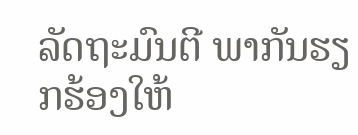ລັດຖະມົນຕີ ພາກັນຮຽກຮ້ອງໃຫ້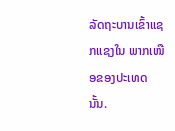ລັດຖະບານເຂົ້າແຊກແຊງໃນ ພາກເໜືອຂອງປະເທດນັ້ນ.